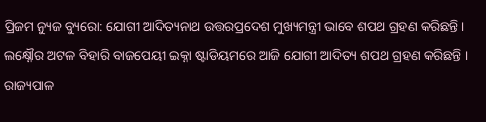ପ୍ରିଜମ ନ୍ୟୁଜ ବ୍ୟୁରୋ: ଯୋଗୀ ଆଦିତ୍ୟନାଥ ଉତ୍ତରପ୍ରଦେଶ ମୁଖ୍ୟମନ୍ତ୍ରୀ ଭାବେ ଶପଥ ଗ୍ରହଣ କରିଛନ୍ତି । ଲକ୍ଷ୍ନୌର ଅଟଳ ବିହାରି ବାଜପେୟୀ ଇକ୍ନା ଷ୍ଟାଡିୟମରେ ଆଜି ଯୋଗୀ ଆଦିତ୍ୟ ଶପଥ ଗ୍ରହଣ କରିଛନ୍ତି । ରାଜ୍ୟପାଳ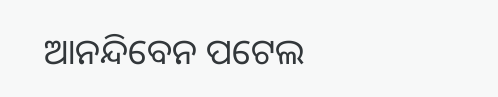ଆନନ୍ଦିବେନ ପଟେଲ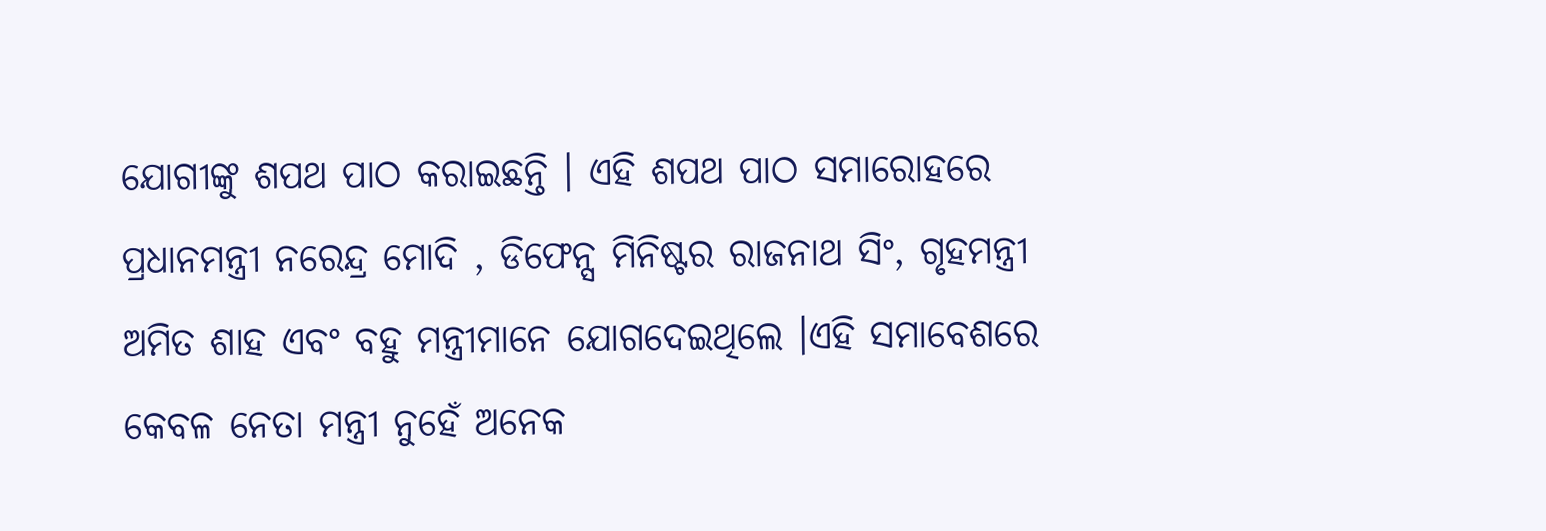ଯୋଗୀଙ୍କୁ ଶପଥ ପାଠ କରାଇଛନ୍ତି । ଏହି ଶପଥ ପାଠ ସମାରୋହରେ ପ୍ରଧାନମନ୍ତ୍ରୀ ନରେନ୍ଦ୍ର ମୋଦି , ଡିଫେନ୍ସ ମିନିଷ୍ଟର ରାଜନାଥ ସିଂ, ଗୃହମନ୍ତ୍ରୀ ଅମିତ ଶାହ ଏବଂ ବହୁ ମନ୍ତ୍ରୀମାନେ ଯୋଗଦେଇଥିଲେ ।ଏହି ସମାବେଶରେ କେବଳ ନେତା ମନ୍ତ୍ରୀ ନୁହେଁ ଅନେକ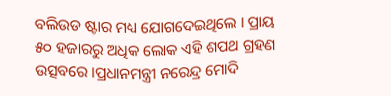ବଲିଉଡ ଷ୍ଟାର ମଧ୍ୟ ଯୋଗଦେଇଥିଲେ । ପ୍ରାୟ ୫୦ ହଜାରରୁ ଅଧିକ ଲୋକ ଏହି ଶପଥ ଗ୍ରହଣ ଉତ୍ସବରେ ।ପ୍ରଧାନମନ୍ତ୍ରୀ ନରେନ୍ଦ୍ର ମୋଦି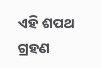ଏହି ଶପଥ ଗ୍ରହଣ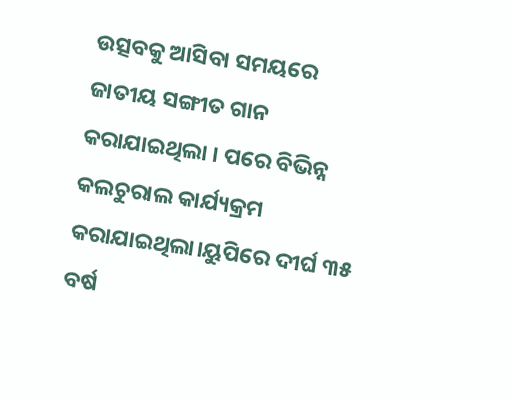ଉତ୍ସବକୁ ଆସିବା ସମୟରେ ଜାତୀୟ ସଙ୍ଗୀତ ଗାନ କରାଯାଇଥିଲା । ପରେ ବିଭିନ୍ନ କଲଚୁରାଲ କାର୍ଯ୍ୟକ୍ରମ କରାଯାଇଥିଲା।ୟୁପିରେ ଦୀର୍ଘ ୩୫ ବର୍ଷ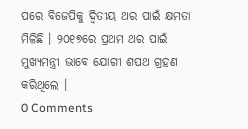ପରେ ବିଜେପିକୁ ଦ୍ୱିତୀୟ ଥର ପାଇଁ କ୍ଷମତା ମିଳିଛି । ୨୦୧୭ରେ ପ୍ରଥମ ଥର ପାଇଁ ମୁଖ୍ୟମନ୍ତ୍ରୀ ଭାବେ ଯୋଗୀ ଶପଥ ଗ୍ରହଣ କରିଥିଲେ ।
0 Comments